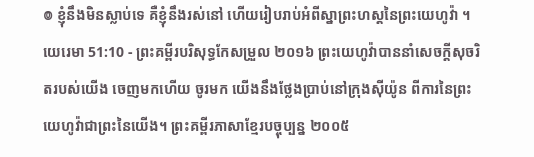៙ ខ្ញុំនឹងមិនស្លាប់ទេ គឺខ្ញុំនឹងរស់នៅ ហើយរៀបរាប់អំពីស្នាព្រះហស្តនៃព្រះយេហូវ៉ា ។
យេរេមា 51:10 - ព្រះគម្ពីរបរិសុទ្ធកែសម្រួល ២០១៦ ព្រះយេហូវ៉ាបាននាំសេចក្ដីសុចរិតរបស់យើង ចេញមកហើយ ចូរមក យើងនឹងថ្លែងប្រាប់នៅក្រុងស៊ីយ៉ូន ពីការនៃព្រះយេហូវ៉ាជាព្រះនៃយើង។ ព្រះគម្ពីរភាសាខ្មែរបច្ចុប្បន្ន ២០០៥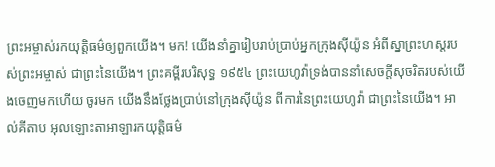ព្រះអម្ចាស់រកយុត្តិធម៌ឲ្យពួកយើង។ មក! យើងនាំគ្នារៀបរាប់ប្រាប់អ្នកក្រុងស៊ីយ៉ូន អំពីស្នាព្រះហស្ដរបស់ព្រះអម្ចាស់ ជាព្រះនៃយើង។ ព្រះគម្ពីរបរិសុទ្ធ ១៩៥៤ ព្រះយេហូវ៉ាទ្រង់បាននាំសេចក្ដីសុចរិតរបស់យើងចេញមកហើយ ចូរមក យើងនឹងថ្លែងប្រាប់នៅក្រុងស៊ីយ៉ូន ពីការនៃព្រះយេហូវ៉ា ជាព្រះនៃយើង។ អាល់គីតាប អុលឡោះតាអាឡារកយុត្តិធម៌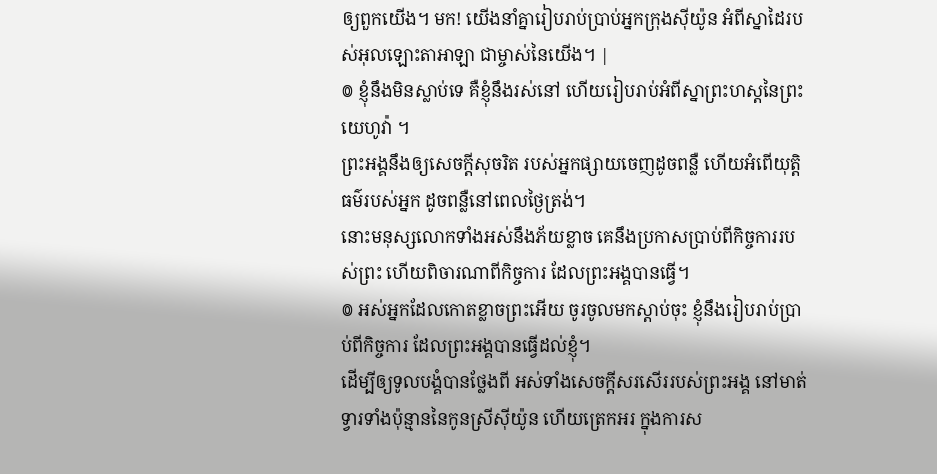ឲ្យពួកយើង។ មក! យើងនាំគ្នារៀបរាប់ប្រាប់អ្នកក្រុងស៊ីយ៉ូន អំពីស្នាដៃរបស់អុលឡោះតាអាឡា ជាម្ចាស់នៃយើង។ |
៙ ខ្ញុំនឹងមិនស្លាប់ទេ គឺខ្ញុំនឹងរស់នៅ ហើយរៀបរាប់អំពីស្នាព្រះហស្តនៃព្រះយេហូវ៉ា ។
ព្រះអង្គនឹងឲ្យសេចក្ដីសុចរិត របស់អ្នកផ្សាយចេញដូចពន្លឺ ហើយអំពើយុត្តិធម៌របស់អ្នក ដូចពន្លឺនៅពេលថ្ងៃត្រង់។
នោះមនុស្សលោកទាំងអស់នឹងភ័យខ្លាច គេនឹងប្រកាសប្រាប់ពីកិច្ចការរបស់ព្រះ ហើយពិចារណាពីកិច្ចការ ដែលព្រះអង្គបានធ្វើ។
៙ អស់អ្នកដែលកោតខ្លាចព្រះអើយ ចូរចូលមកស្តាប់ចុះ ខ្ញុំនឹងរៀបរាប់ប្រាប់ពីកិច្ចការ ដែលព្រះអង្គបានធ្វើដល់ខ្ញុំ។
ដើម្បីឲ្យទូលបង្គំបានថ្លែងពី អស់ទាំងសេចក្ដីសរសើររបស់ព្រះអង្គ នៅមាត់ទ្វារទាំងប៉ុន្មាននៃកូនស្រីស៊ីយ៉ូន ហើយត្រេកអរ ក្នុងការស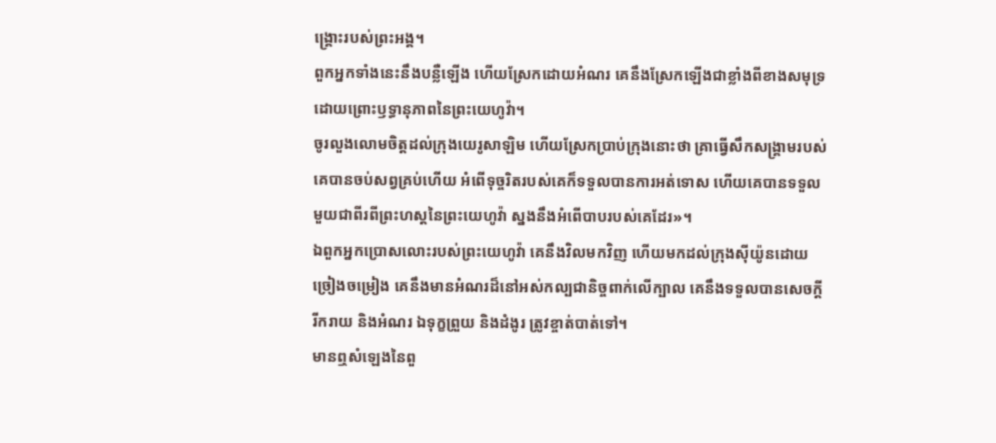ង្គ្រោះរបស់ព្រះអង្គ។
ពួកអ្នកទាំងនេះនឹងបន្លឺឡើង ហើយស្រែកដោយអំណរ គេនឹងស្រែកឡើងជាខ្លាំងពីខាងសមុទ្រ ដោយព្រោះឫទ្ធានុភាពនៃព្រះយេហូវ៉ា។
ចូរលួងលោមចិត្តដល់ក្រុងយេរូសាឡិម ហើយស្រែកប្រាប់ក្រុងនោះថា គ្រាធ្វើសឹកសង្គ្រាមរបស់គេបានចប់សព្វគ្រប់ហើយ អំពើទុច្ចរិតរបស់គេក៏ទទួលបានការអត់ទោស ហើយគេបានទទួលមួយជាពីរពីព្រះហស្តនៃព្រះយេហូវ៉ា ស្នងនឹងអំពើបាបរបស់គេដែរ»។
ឯពួកអ្នកប្រោសលោះរបស់ព្រះយេហូវ៉ា គេនឹងវិលមកវិញ ហើយមកដល់ក្រុងស៊ីយ៉ូនដោយច្រៀងចម្រៀង គេនឹងមានអំណរដ៏នៅអស់កល្បជានិច្ចពាក់លើក្បាល គេនឹងទទួលបានសេចក្ដីរីករាយ និងអំណរ ឯទុក្ខព្រួយ និងដំងូរ ត្រូវខ្ចាត់បាត់ទៅ។
មានឮសំឡេងនៃពួ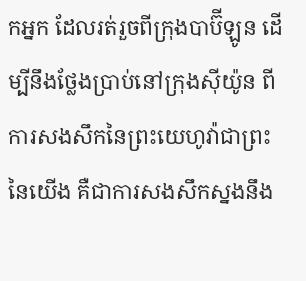កអ្នក ដែលរត់រួចពីក្រុងបាប៊ីឡូន ដើម្បីនឹងថ្លែងប្រាប់នៅក្រុងស៊ីយ៉ូន ពីការសងសឹកនៃព្រះយេហូវ៉ាជាព្រះនៃយើង គឺជាការសងសឹកស្នងនឹង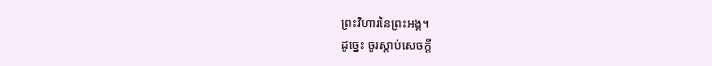ព្រះវិហារនៃព្រះអង្គ។
ដូច្នេះ ចូរស្តាប់សេចក្ដី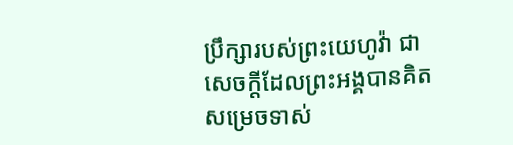ប្រឹក្សារបស់ព្រះយេហូវ៉ា ជាសេចក្ដីដែលព្រះអង្គបានគិតសម្រេចទាស់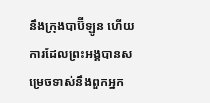នឹងក្រុងបាប៊ីឡូន ហើយការដែលព្រះអង្គបានសម្រេចទាស់នឹងពួកអ្នក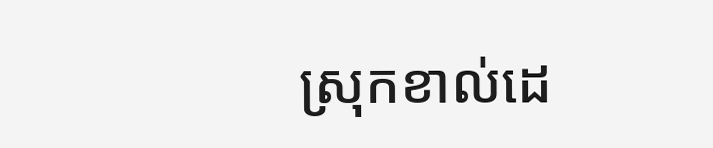ស្រុកខាល់ដេ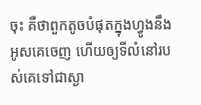ចុះ គឺថាពួកតូចបំផុតក្នុងហ្វូងនឹងអូសគេចេញ ហើយឲ្យទីលំនៅរបស់គេទៅជាស្ងា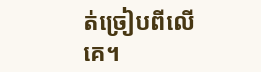ត់ច្រៀបពីលើគេ។